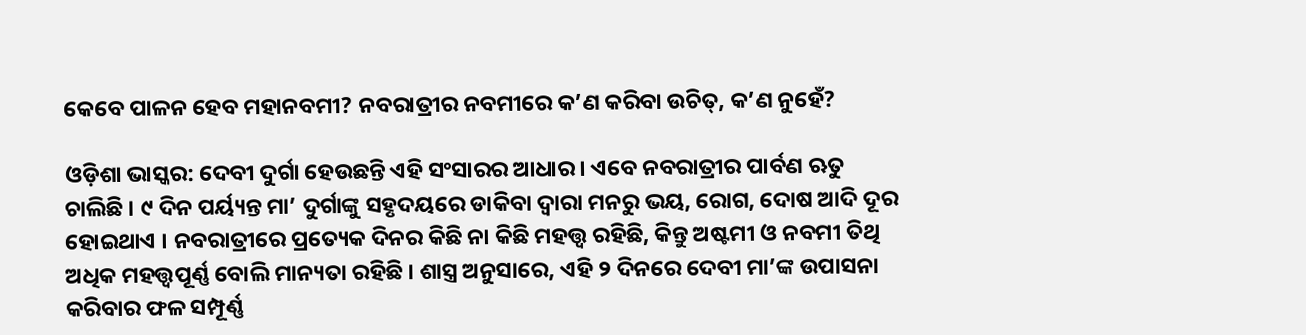କେବେ ପାଳନ ହେବ ମହାନବମୀ? ନବରାତ୍ରୀର ନବମୀରେ କ’ଣ କରିବା ଉଚିତ୍, କ’ଣ ନୁହେଁ?

ଓଡ଼ିଶା ଭାସ୍କର: ଦେବୀ ଦୁର୍ଗା ହେଉଛନ୍ତି ଏହି ସଂସାରର ଆଧାର । ଏବେ ନବରାତ୍ରୀର ପାର୍ବଣ ଋତୁ ଚାଲିଛି । ୯ ଦିନ ପର୍ୟ୍ୟନ୍ତ ମା’ ଦୁର୍ଗାଙ୍କୁ ସହୃଦୟରେ ଡାକିବା ଦ୍ୱାରା ମନରୁ ଭୟ, ରୋଗ, ଦୋଷ ଆଦି ଦୂର ହୋଇଥାଏ । ନବରାତ୍ରୀରେ ପ୍ରତ୍ୟେକ ଦିନର କିଛି ନା କିଛି ମହତ୍ତ୍ୱ ରହିଛି, କିନ୍ତୁ ଅଷ୍ଟମୀ ଓ ନବମୀ ତିଥି ଅଧିକ ମହତ୍ତ୍ୱପୂର୍ଣ୍ଣ ବୋଲି ମାନ୍ୟତା ରହିଛି । ଶାସ୍ତ୍ର ଅନୁସାରେ, ଏହି ୨ ଦିନରେ ଦେବୀ ମା’ଙ୍କ ଉପାସନା କରିବାର ଫଳ ସମ୍ପୂର୍ଣ୍ଣ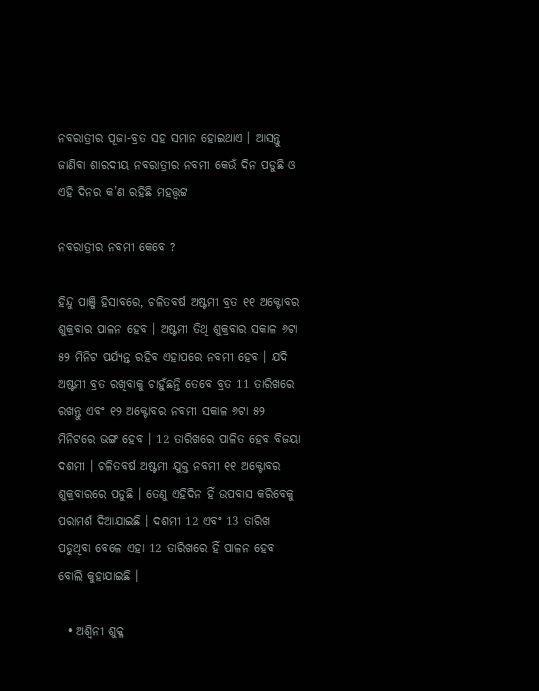ନବରାତ୍ରୀର ପୂଜା-ବ୍ରତ ସହ ସମାନ ହୋଇଥାଏ । ଆସନ୍ତୁ ଜାଣିବା ଶାରଦୀୟ ନବରାତ୍ରୀର ନବମୀ କେଉଁ ଦିନ ପଡୁଛି ଓ ଏହି ଦିନର କ’ଣ ରହିଛି ମହତ୍ତ୍ୱଟ୍ଟ

ନବରାତ୍ରୀର ନବମୀ କେବେ ?

ହିନ୍ଦୁ ପାଞ୍ଜି ହିସାବରେ, ଚଳିତବର୍ଷ ଅଷ୍ଟମୀ ବ୍ରତ ୧୧ ଅକ୍ଟୋବର ଶୁକ୍ରବାର ପାଳନ ହେବ । ଅଷ୍ଟମୀ ତିଥି ଶୁକ୍ରବାର ସକାଳ ୬ଟା ୫୨ ମିନିଟ ପର୍ଯ୍ୟନ୍ତ ରହିବ ଏହାପରେ ନବମୀ ହେବ । ଯଦି ଅଷ୍ଟମୀ ବ୍ରତ ରଖିବାକୁ ଚାହୁଁଛନ୍ତି ତେବେ ବ୍ରତ 11 ତାରିଖରେ ରଖନ୍ତୁ ଏବଂ ୧୨ ଅକ୍ଟୋବର ନବମୀ ସକାଳ ୬ଟା ୫୨ ମିନିଟରେ ଭଙ୍ଗ ହେବ । 12 ତାରିଖରେ ପାଳିତ ହେବ ବିଜୟା ଦଶମୀ । ଚଳିତବର୍ଷ ଅଷ୍ଟମୀ ଯୁକ୍ତ ନବମୀ ୧୧ ଅକ୍ଟୋବର ଶୁକ୍ରବାରରେ ପଡୁଛି । ତେଣୁ ଏହିଦିନ ହିଁ ଉପବାସ କରିବେକୁ ପରାମର୍ଶ ଦିଆଯାଇଛି । ଦଶମୀ 12 ଏବଂ 13 ତାରିଖ ପଡୁଥିବା ବେଳେ ଏହା 12 ତାରିଖରେ ହିଁ ପାଳନ ହେବ ବୋଲି କୁହାଯାଇଛି ।

  • ଅଶ୍ୱିନୀ ଶୁକ୍ଳ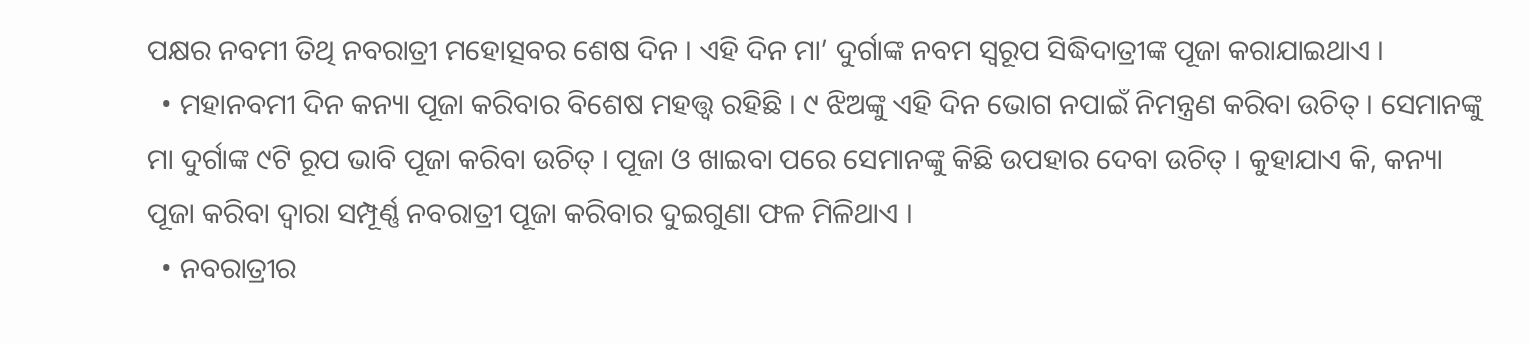ପକ୍ଷର ନବମୀ ତିଥି ନବରାତ୍ରୀ ମହୋତ୍ସବର ଶେଷ ଦିନ । ଏହି ଦିନ ମା’ ଦୁର୍ଗାଙ୍କ ନବମ ସ୍ୱରୂପ ସିଦ୍ଧିଦାତ୍ରୀଙ୍କ ପୂଜା କରାଯାଇଥାଏ ।
  • ମହାନବମୀ ଦିନ କନ୍ୟା ପୂଜା କରିବାର ବିଶେଷ ମହତ୍ତ୍ୱ ରହିଛି । ୯ ଝିଅଙ୍କୁ ଏହି ଦିନ ଭୋଗ ନପାଇଁ ନିମନ୍ତ୍ରଣ କରିବା ଉଚିତ୍ । ସେମାନଙ୍କୁ ମା ଦୁର୍ଗାଙ୍କ ୯ଟି ରୂପ ଭାବି ପୂଜା କରିବା ଉଚିତ୍ । ପୂଜା ଓ ଖାଇବା ପରେ ସେମାନଙ୍କୁ କିଛି ଉପହାର ଦେବା ଉଚିତ୍ । କୁହାଯାଏ କି, କନ୍ୟା ପୂଜା କରିବା ଦ୍ୱାରା ସମ୍ପୂର୍ଣ୍ଣ ନବରାତ୍ରୀ ପୂଜା କରିବାର ଦୁଇଗୁଣା ଫଳ ମିଳିଥାଏ ।
  • ନବରାତ୍ରୀର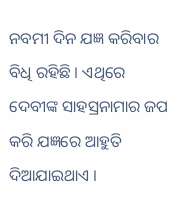ନବମୀ ଦିନ ଯଜ୍ଞ କରିବାର ବିଧି ରହିଛି । ଏଥିରେ ଦେବୀଙ୍କ ସାହସ୍ରନାମାର ଜପ କରି ଯଜ୍ଞରେ ଆହୁତି ଦିଆଯାଇଥାଏ ।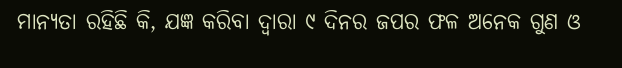ମାନ୍ୟତା ରହିଛି କି, ଯଜ୍ଞ କରିବା ଦ୍ୱାରା ୯ ଦିନର ଜପର ଫଳ ଅନେକ ଗୁଣ ଓ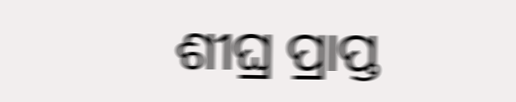ଶୀଘ୍ର ପ୍ରାପ୍ତ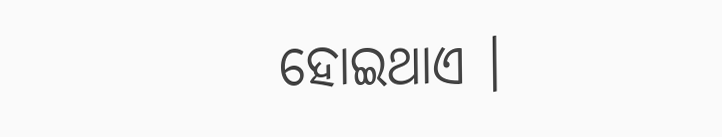ହୋଇଥାଏ ।